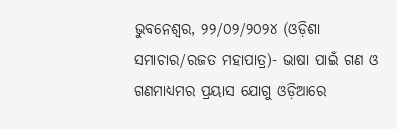ଭୁବନେଶ୍ୱର, ୨୨/୦୨/୨୦୨୪ (ଓଡ଼ିଶା ସମାଚାର/ରଜତ ମହାପାତ୍ର)- ଭାଷା ପାଇଁ ଗଣ ଓ ଗଣମାଧ୍ୟମର ପ୍ରୟାସ ଯୋଗୁ ଓଡ଼ିଆରେ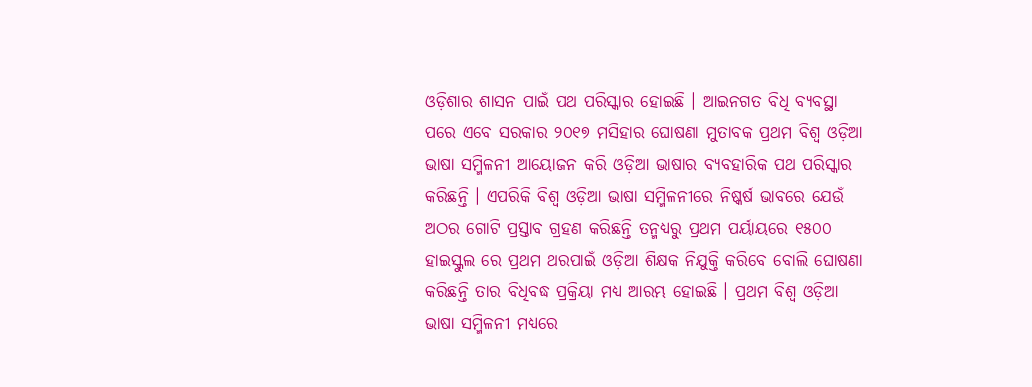ଓଡ଼ିଶାର ଶାସନ ପାଇଁ ପଥ ପରିସ୍କାର ହୋଇଛି । ଆଇନଗତ ବିଧି ବ୍ୟବସ୍ଥା ପରେ ଏବେ ସରକାର ୨୦୧୭ ମସିହାର ଘୋଷଣା ମୁତାବକ ପ୍ରଥମ ବିଶ୍ୱ ଓଡ଼ିଆ ଭାଷା ସମ୍ମିଳନୀ ଆୟୋଜନ କରି ଓଡ଼ିଆ ଭାଷାର ବ୍ୟବହାରିକ ପଥ ପରିସ୍କାର କରିଛନ୍ତି । ଏପରିକି ବିଶ୍ୱ ଓଡ଼ିଆ ଭାଷା ସମ୍ମିଳନୀରେ ନିଷ୍କର୍ଷ ଭାବରେ ଯେଉଁ ଅଠର ଗୋଟି ପ୍ରସ୍ତାବ ଗ୍ରହଣ କରିଛନ୍ତି ତନ୍ମଧ୍ୟରୁ ପ୍ରଥମ ପର୍ୟାୟରେ ୧୫୦୦ ହାଇସ୍କୁଲ ରେ ପ୍ରଥମ ଥରପାଇଁ ଓଡ଼ିଆ ଶିକ୍ଷକ ନିଯୁକ୍ତି କରିବେ ବୋଲି ଘୋଷଣା କରିଛନ୍ତି ତାର ବିଧିବଦ୍ଧ ପ୍ରକ୍ରିୟା ମଧ୍ୟ ଆରମ୍ଭ ହୋଇଛି । ପ୍ରଥମ ବିଶ୍ୱ ଓଡ଼ିଆ ଭାଷା ସମ୍ମିଳନୀ ମଧ୍ୟରେ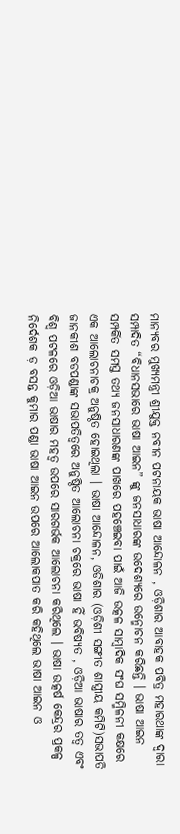ମାନ୍ୟବର ମୁଖ୍ୟମନ୍ତ୍ରୀ ଶ୍ରୀଯୁକ୍ତ ନବୀନ ପଟନାୟକ ଭାଷା ଆନ୍ଦୋଳନ , ଓଡ଼ିଶାର ଆବାହକ ପବିତ୍ର ମହାରଥାଙ୍କ ଦ୍ୱାରା ସମ୍ପାଦିତ “ବିଧାନସଭାରେ ଭାଷା ଆଇନ” ଙ୍କୁ ଜନସାଧାରଙ୍କ ଉଦେଶ୍ୟରେ ଉନ୍ମୋଚନ କରିଛନ୍ତି । ଭାଷା ଆଇନ ସମ୍ପର୍କିତ ସମସ୍ତ ତଥ୍ୟ ଜନସାଧାରଣଙ୍କ ପାଖରେ ପହଞ୍ଚେଇବା ପାଇଁ ଆଜି ଉତ୍କଳ ସାମ୍ବାଦିକ ସଂଘ ସମ୍ମିଳନୀ କକ୍ଷରେ ଏକ ଆଲୋଚନାଚକ୍ର ଅନୁଷ୍ଠିତ ହୋଇଥିଲା । ଭାଷା ଆନ୍ଦୋଳନ, ଓଡିଶାର (ଓଡ଼ିଶୀ ସଙ୍ଗୀତ ଶାସ୍ତ୍ରୀୟ କମିଟି)ସଭାପତି ଜାନକୀଶ ବଡପଣ୍ଡାଙ୍କ ସଭାପତିତ୍ୱରେ ଅନୁଷ୍ଠିତ ଆଲୋଚନା ଚକ୍ରରେ ଭାଷା ହିଁ ଭବିଷ୍ୟତ , ଓଡ଼ିଆ ଭାଷାର ତତ୍ୱ ଏବଂ ବିଶ୍ୱ ପଟଳରେ ଓଡ଼ିଆ ଭାଷାର ମହତ୍ୱ ଉପରେ ସାରଗର୍ଭକ ଆଲୋଚନା କରିଥିଲେ । ଭାଷା ଉତ୍କର୍ଷ କେନ୍ଦ୍ରର ପ୍ରକଳ୍ପ ନିର୍ଦେଶକ ଡ଼ ବସନ୍ତ କୁମାର ପଣ୍ଡା ଭାଷା ଆଇନ ଉପରେ ଆଲୋକପାତ କରି କହିଥିଲେ ଭାଷା ଆଇନ ଓ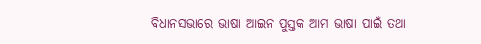ବିଧାନସଭାରେ ଭାଷା ଆଇନ ପୁସ୍ତକ ଆମ ଭାଷା ପାଇଁ ତଥା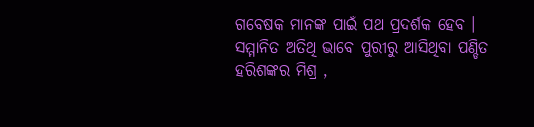ଗବେଷକ ମାନଙ୍କ ପାଇଁ ପଥ ପ୍ରଦର୍ଶକ ହେବ । ସମ୍ମାନିତ ଅତିଥି ଭାବେ ପୁରୀରୁ ଆସିଥିବା ପଣ୍ଡିତ ହରିଶଙ୍କର ମିଶ୍ର ,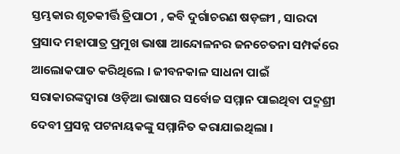ସ୍ତମ୍ଭକାର ଶୃତକୀର୍ତ୍ତି ତ୍ରିପାଠୀ , କବି ଦୁର୍ଗାଚରଣ ଷଡ଼ଙ୍ଗୀ , ସାରଦା ପ୍ରସାଦ ମହାପାତ୍ର ପ୍ରମୁଖ ଭାଷା ଆନ୍ଦୋଳନର ଜନଚେତନା ସମ୍ପର୍କରେ ଆଲୋକପାତ କରିଥିଲେ । ଜୀବନକାଳ ସାଧନା ପାଇଁ ସରାକାରଙ୍କଦ୍ୱାରା ଓଡ଼ିଆ ଭାଷାର ସର୍ବୋଚ୍ଚ ସମ୍ମାନ ପାଇଥିବା ପଦ୍ମଶ୍ରୀ ଦେବୀ ପ୍ରସନ୍ନ ପଟନାୟକଙ୍କୁ ସମ୍ମାନିତ କରାଯାଇଥିଲା ।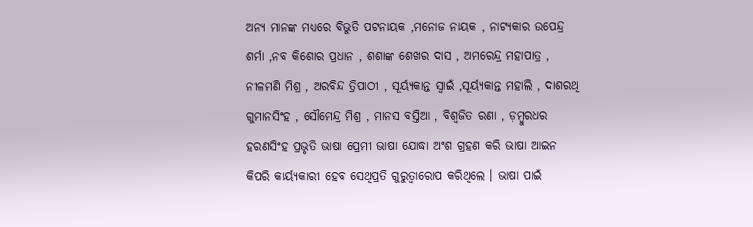ଅନ୍ୟ ମାନଙ୍କ ମଧ୍ୟରେ ବିଭୁତି ପଟନାୟକ ,ମନୋଜ ନାୟକ , ନାଟ୍ୟକାର ଉପେନ୍ଦ୍ର ଶର୍ମା ,ନବ କିଶୋର ପ୍ରଧାନ , ଶଶାଙ୍କ ଶେଖର ଦାସ , ଅମରେନ୍ଦ୍ର ମହାପାତ୍ର , ନୀଳମଣି ମିଶ୍ର , ଅରବିନ୍ଦ ତ୍ରିପାଠୀ , ସୂର୍ୟ୍ୟକାନ୍ତ ସ୍ୱାଇଁ ,ସୂର୍ୟ୍ୟକାନ୍ତ ମହାଲି , ଦାଶରଥି ଗୁମାନସିଂହ , ସୌମେନ୍ଦ୍ର ମିଶ୍ର , ମାନସ ବସ୍ତିଆ , ବିଶ୍ୱଜିତ ରଣା , ଡ଼ମ୍ବୁରଧର ହରଣସିଂହ ପ୍ରଭୃତି ଭାଷା ପ୍ରେମୀ ଭାଷା ଯୋଦ୍ଧା ଅଂଶ ଗ୍ରହଣ କରି ଭାଷା ଆଇନ କିପରି କାର୍ୟ୍ୟକାରୀ ହେବ ସେଥିପ୍ରତି ଗୁରୁତ୍ୱାରୋପ କରିଥିଲେ । ଭାଷା ପାଇଁ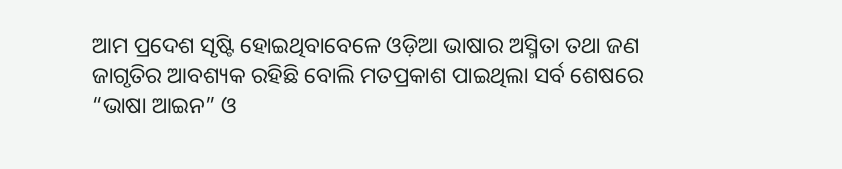ଆମ ପ୍ରଦେଶ ସୃଷ୍ଟି ହୋଇଥିବାବେଳେ ଓଡ଼ିଆ ଭାଷାର ଅସ୍ମିତା ତଥା ଜଣ ଜାଗୃତିର ଆବଶ୍ୟକ ରହିଛି ବୋଲି ମତପ୍ରକାଶ ପାଇଥିଲା ସର୍ବ ଶେଷରେ “ଭାଷା ଆଇନ” ଓ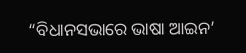“ବିଧାନସଭାରେ ଭାଷା ଆଇନ’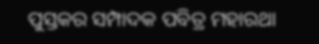ପୁସ୍ତକର ସମ୍ପାଦକ ପବିତ୍ର ମହାରଥା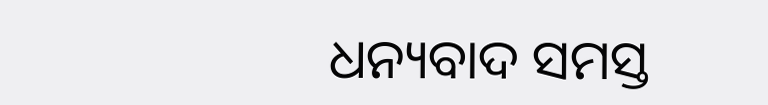ଧନ୍ୟବାଦ ସମସ୍ତ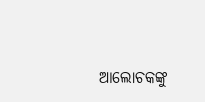ଆଲୋଚକଙ୍କୁ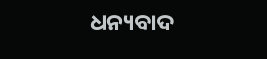ଧନ୍ୟବାଦ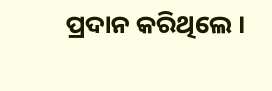ପ୍ରଦାନ କରିଥିଲେ ।